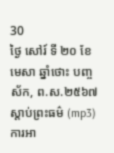30
ថ្ងៃ សៅរ៍ ទី ២០ ខែ មេសា ឆ្នាំថោះ បញ្ចស័ក, ព.ស.២៥៦៧
ស្តាប់ព្រះធម៌ (mp3)
ការអា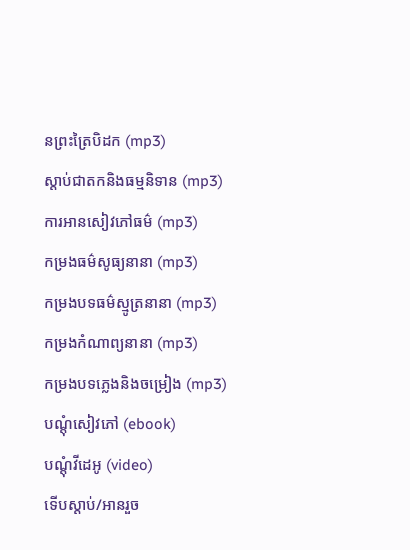នព្រះត្រៃបិដក (mp3)
ស្តាប់ជាតកនិងធម្មនិទាន (mp3)
ការអានសៀវភៅធម៌ (mp3)
កម្រងធម៌សូធ្យនានា (mp3)
កម្រងបទធម៌ស្មូត្រនានា (mp3)
កម្រងកំណាព្យនានា (mp3)
កម្រងបទភ្លេងនិងចម្រៀង (mp3)
បណ្តុំសៀវភៅ (ebook)
បណ្តុំវីដេអូ (video)
ទើបស្តាប់/អានរួច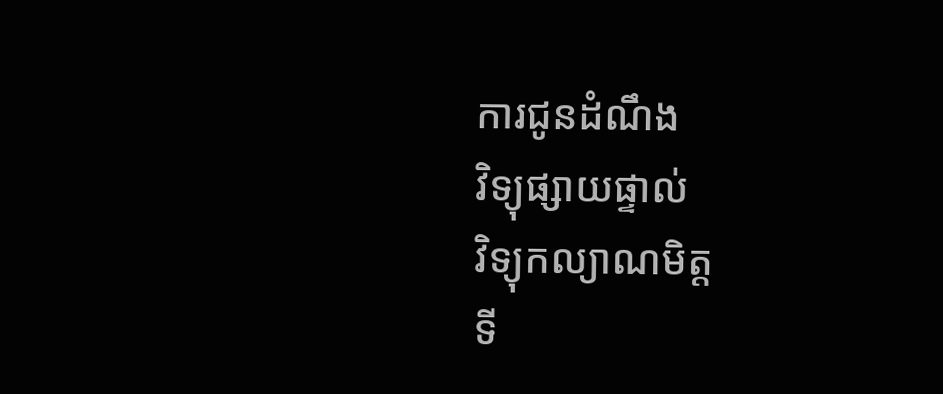ការជូនដំណឹង
វិទ្យុផ្សាយផ្ទាល់
វិទ្យុកល្យាណមិត្ត
ទី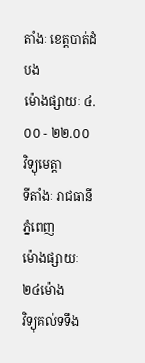តាំងៈ ខេត្តបាត់ដំបង
ម៉ោងផ្សាយៈ ៤.០០ - ២២.០០
វិទ្យុមេត្តា
ទីតាំងៈ រាជធានីភ្នំពេញ
ម៉ោងផ្សាយៈ ២៤ម៉ោង
វិទ្យុគល់ទទឹង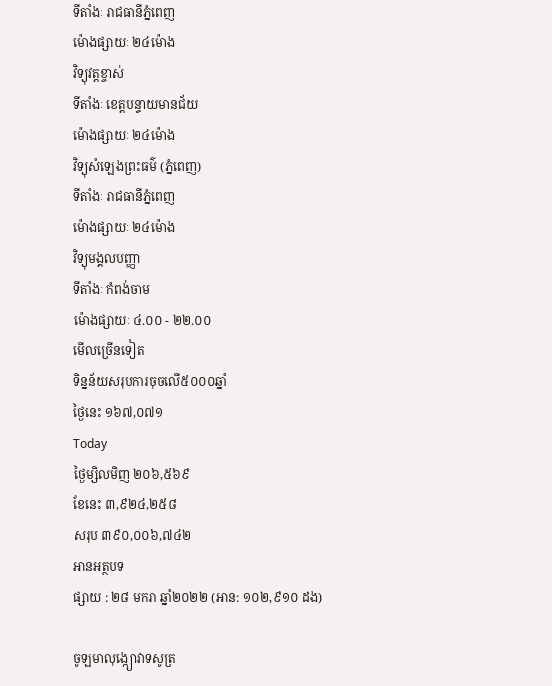ទីតាំងៈ រាជធានីភ្នំពេញ
ម៉ោងផ្សាយៈ ២៤ម៉ោង
វិទ្យុវត្តខ្ចាស់
ទីតាំងៈ ខេត្តបន្ទាយមានជ័យ
ម៉ោងផ្សាយៈ ២៤ម៉ោង
វិទ្យុសំឡេងព្រះធម៌ (ភ្នំពេញ)
ទីតាំងៈ រាជធានីភ្នំពេញ
ម៉ោងផ្សាយៈ ២៤ម៉ោង
វិទ្យុមង្គលបញ្ញា
ទីតាំងៈ កំពង់ចាម
ម៉ោងផ្សាយៈ ៤.០០ - ២២.០០
មើលច្រើនទៀត
ទិន្នន័យសរុបការចុចលើ៥០០០ឆ្នាំ
ថ្ងៃនេះ ១៦៧,០៧១
Today
ថ្ងៃម្សិលមិញ ២០៦,៥៦៩
ខែនេះ ៣,៩២៤,២៥៨
សរុប ៣៩០,០០៦,៧៤២
អានអត្ថបទ
ផ្សាយ : ២៨ មករា ឆ្នាំ២០២២ (អាន: ១០២,៩១០ ដង)

ចូឡមាលុង្ក្យោវាទសូត្រ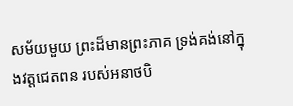សម័យមួយ ព្រះដ៏មានព្រះភាគ ទ្រង់គង់នៅក្នុងវត្តជេតពន របស់អនាថបិ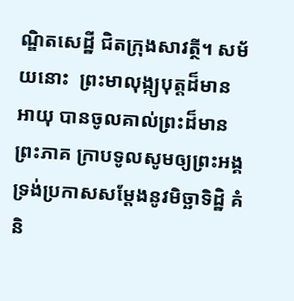ណ្ឌិតសេដ្ឋី ជិតក្រុងសាវត្ថី។ សម័យនោះ  ព្រះមាលុង្ក្យបុត្តដ៏មានអាយុ បានចូលគាល់ព្រះដ៏មានព្រះភាគ ក្រាបទូលសូមឲ្យព្រះអង្គទ្រង់ប្រកាសសម្ដែងនូវមិច្ឆាទិដ្ឋិ គំនិ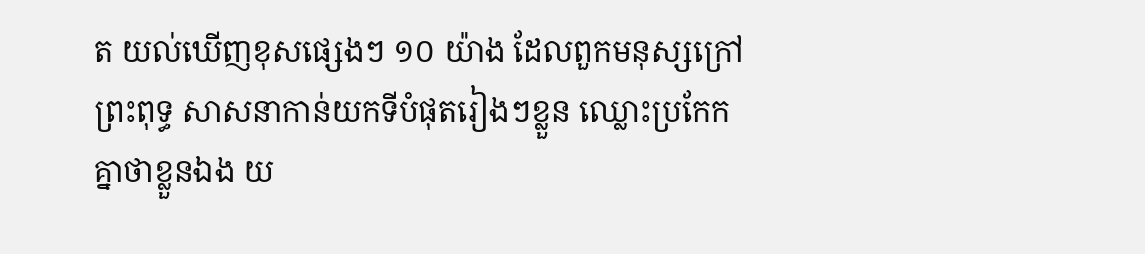ត យល់ឃើញខុសផ្សេងៗ ១០ យ៉ាង ដែលពួកមនុស្សក្រៅព្រះពុទ្ធ សាសនាកាន់យកទីបំផុតរៀងៗខ្លួន ឈ្លោះប្រកែកគ្នាថាខ្លួនឯង យ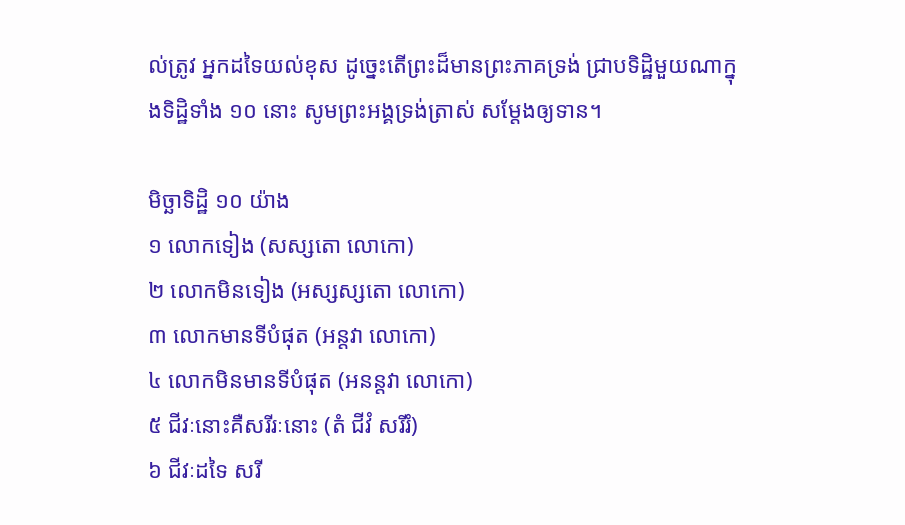ល់ត្រូវ អ្នកដទៃយល់ខុស ដូច្នេះតើព្រះដ៏មានព្រះភាគទ្រង់ ជ្រាបទិដ្ឋិមួយណាក្នុងទិដ្ឋិទាំង ១០ នោះ សូមព្រះអង្គទ្រង់ត្រាស់ សម្ដែងឲ្យទាន។

មិច្ឆាទិដ្ឋិ ១០ យ៉ាង
១ លោកទៀង (សស្សតោ លោកោ)
២ លោកមិនទៀង (អស្សស្សតោ លោកោ)
៣ លោកមានទីបំផុត (អន្តវា លោកោ)
៤ លោកមិនមានទីបំផុត (អនន្តវា លោកោ)
៥ ជីវៈនោះគឺសរីរៈនោះ (តំ ជីវំ សរីរំ)
៦ ជីវៈដទៃ សរី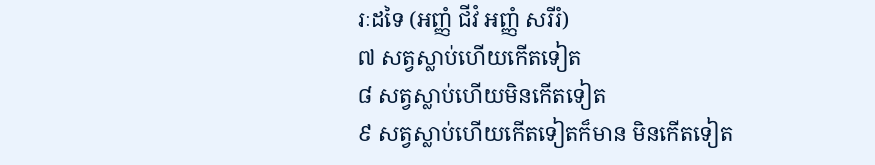រៈដទៃ (អញ្ញំ ជីវំ អញ្ញំ សរីរំ)
៧ សត្វស្លាប់ហើយកើតទៀត
៨ សត្វស្លាប់ហើយមិនកើតទៀត
៩ សត្វស្លាប់ហើយកើតទៀតក៏មាន មិនកើតទៀត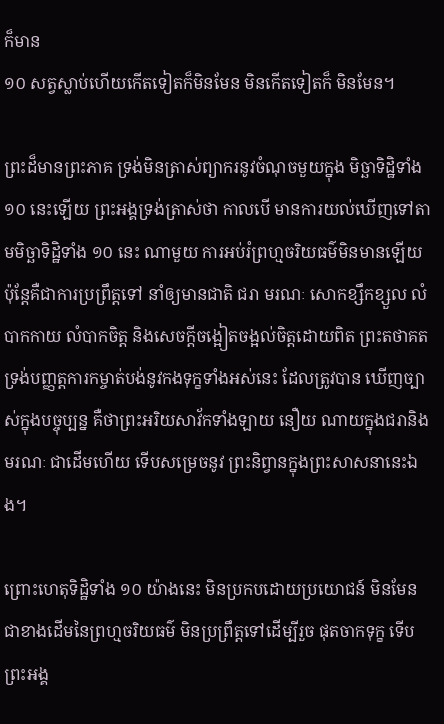ក៏មាន
១០ សត្វស្លាប់ហើយកើតទៀតក៏មិនមែន មិនកើតទៀតក៏ មិនមែន។

ព្រះដ៏មានព្រះភាគ ទ្រង់មិនត្រាស់ព្យាករនូវចំណុចមួយក្នុង មិច្ឆាទិដ្ឋិទាំង ១០ នេះឡើយ ព្រះអង្គទ្រង់ត្រាស់ថា កាលបើ មានការយល់ឃើញទៅតាមមិច្ឆាទិដ្ឋិទាំង ១០ នេះ ណាមួយ ការអប់រំព្រហ្មចរិយធម៌មិនមានឡើយ ប៉ុន្តែគឺជាការប្រព្រឹត្តទៅ នាំឲ្យមានជាតិ ជរា មរណៈ សោកខ្សឹកខ្សួល លំបាកកាយ លំបាកចិត្ត និងសេចក្ដីចង្អៀតចង្អល់ចិត្តដោយពិត ព្រះតថាគត ទ្រង់បញ្ញត្តការកម្ចាត់បង់នូវកងទុក្ខទាំងអស់នេះ ដែលត្រូវបាន ឃើញច្បាស់ក្នុងបច្ចុប្បន្ន គឺថាព្រះអរិយសាវ័កទាំងឡាយ នឿយ ណាយក្នុងជរានិងមរណៈ ជាដើមហើយ ទើបសម្រេចនូវ ព្រះនិព្វានក្នុងព្រះសាសនានេះឯង។

ព្រោះហេតុទិដ្ឋិទាំង ១០ យ៉ាងនេះ មិនប្រកបដោយប្រយោជន៍ មិនមែនជាខាងដើមនៃព្រហ្មចរិយធម៌ មិនប្រព្រឹត្តទៅដើម្បីរួច ផុតចាកទុក្ខ ទើបព្រះអង្គ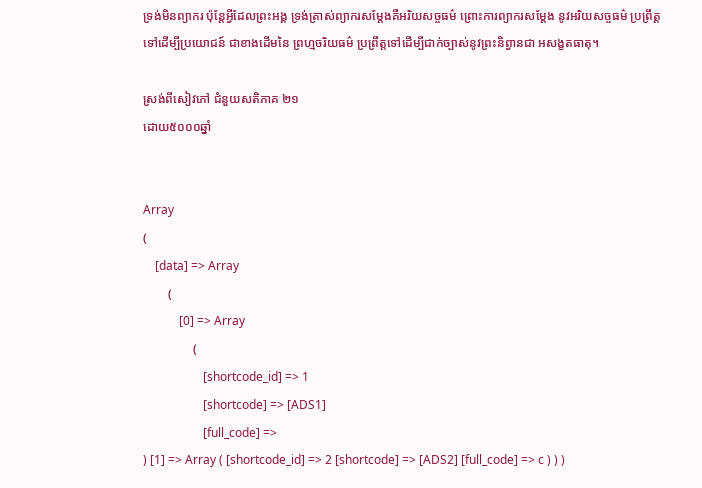ទ្រង់មិនព្យាករ ប៉ុន្តែអ្វីដែលព្រះអង្គ ទ្រង់ត្រាស់ព្យាករសម្ដែងគឺអរិយសច្ចធម៌ ព្រោះការព្យាករសម្ដែង នូវអរិយសច្ចធម៌ ប្រព្រឹត្តទៅដើម្បីប្រយោជន៍ ជាខាងដើមនៃ ព្រហ្មចរិយធម៌ ប្រព្រឹត្តទៅដើម្បីជាក់ច្បាស់នូវព្រះនិព្វានជា អសង្ខតធាតុ។

ស្រង់ពីសៀវភៅ ជំនួយសតិភាគ ២១
ដោយ៥០០០ឆ្នាំ


Array
(
    [data] => Array
        (
            [0] => Array
                (
                    [shortcode_id] => 1
                    [shortcode] => [ADS1]
                    [full_code] =>
) [1] => Array ( [shortcode_id] => 2 [shortcode] => [ADS2] [full_code] => c ) ) )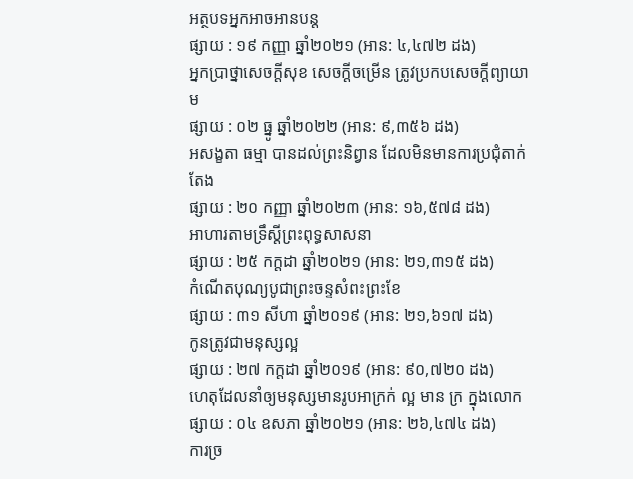អត្ថបទអ្នកអាចអានបន្ត
ផ្សាយ : ១៩ កញ្ញា ឆ្នាំ២០២១ (អាន: ៤,៤៧២ ដង)
អ្នកប្រាថ្នាសេចក្ដីសុខ សេចក្ដីចម្រើន ត្រូវប្រកបសេចក្តីព្យាយាម
ផ្សាយ : ០២ ធ្នូ ឆ្នាំ២០២២ (អាន: ៩,៣៥៦ ដង)
អសង្ខតា ធម្មា បានដល់ព្រះនិព្វាន ដែលមិនមានការប្រជុំតាក់តែង
ផ្សាយ : ២០ កញ្ញា ឆ្នាំ២០២៣ (អាន: ១៦,៥៧៨ ដង)
អាហារតាមទ្រឹស្តីព្រះពុទ្ធសាសនា
ផ្សាយ : ២៥ កក្តដា ឆ្នាំ២០២១ (អាន: ២១,៣១៥ ដង)
កំណើតបុណ្យបូជាព្រះចន្ទសំពះព្រះខែ
ផ្សាយ : ៣១ សីហា ឆ្នាំ២០១៩ (អាន: ២១,៦១៧ ដង)
កូនត្រូវជាមនុស្សល្អ
ផ្សាយ : ២៧ កក្តដា ឆ្នាំ២០១៩ (អាន: ៩០,៧២០ ដង)
ហេតុដែលនាំឲ្យមនុស្សមានរូបអាក្រក់ ល្អ មាន ក្រ ក្នុងលោក
ផ្សាយ : ០៤ ឧសភា ឆ្នាំ២០២១ (អាន: ២៦,៤៧៤ ដង)
ការច្រ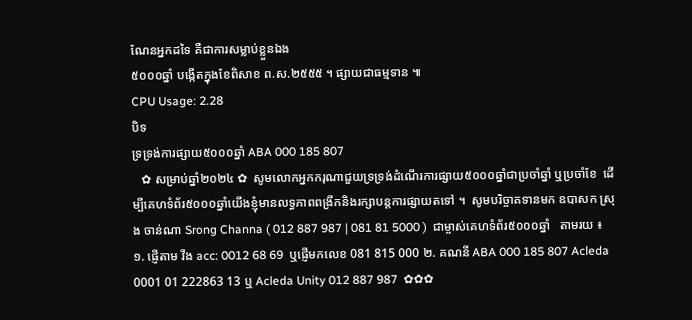ណែនអ្នកដទៃ គឺជាការសម្លាប់ខ្លួនឯង
៥០០០ឆ្នាំ បង្កើតក្នុងខែពិសាខ ព.ស.២៥៥៥ ។ ផ្សាយជាធម្មទាន ៕
CPU Usage: 2.28
បិទ
ទ្រទ្រង់ការផ្សាយ៥០០០ឆ្នាំ ABA 000 185 807
   ✿ សម្រាប់ឆ្នាំ២០២៤ ✿  សូមលោកអ្នកករុណាជួយទ្រទ្រង់ដំណើរការផ្សាយ៥០០០ឆ្នាំជាប្រចាំឆ្នាំ ឬប្រចាំខែ  ដើម្បីគេហទំព័រ៥០០០ឆ្នាំយើងខ្ញុំមានលទ្ធភាពពង្រីកនិងរក្សាបន្តការផ្សាយតទៅ ។  សូមបរិច្ចាគទានមក ឧបាសក ស្រុង ចាន់ណា Srong Channa ( 012 887 987 | 081 81 5000 )  ជាម្ចាស់គេហទំព័រ៥០០០ឆ្នាំ   តាមរយ ៖ ១. ផ្ញើតាម វីង acc: 0012 68 69  ឬផ្ញើមកលេខ 081 815 000 ២. គណនី ABA 000 185 807 Acleda 0001 01 222863 13 ឬ Acleda Unity 012 887 987  ✿✿✿